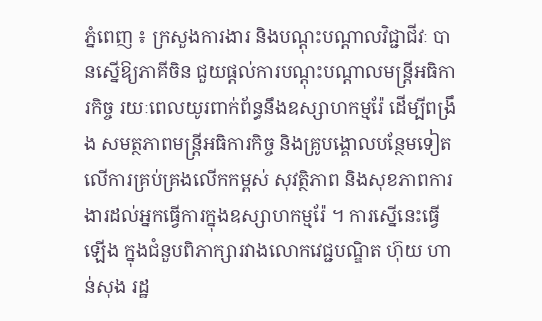ភ្នំពេញ ៖ ក្រសួងការងារ និងបណ្ដុះបណ្ដាលវិជ្ជាជីវៈ បានស្នើឱ្យភាគីចិន ជួយផ្ដល់ការបណ្ដុះបណ្ដាលមន្ត្រីអធិការកិច្ច រយៈពេលយូរពាក់ព័ន្ធនឹងឧស្សាហកម្មរ៉ែ ដើម្បីពង្រឹង សមត្ថភាពមន្ត្រីអធិការកិច្ច និងគ្រូបង្គោលបន្ថែមទៀត លើការគ្រប់គ្រងលើកកម្ពស់ សុវត្ថិភាព និងសុខភាពការងារដល់អ្នកធ្វើការក្នុងឧស្សាហកម្មរ៉ែ ។ ការស្នើនេះធ្វើឡើង ក្នុងជំនួបពិភាក្សារវាងលោកវេជ្ជបណ្ឌិត ហ៊ុយ ហាន់សុង រដ្ឋ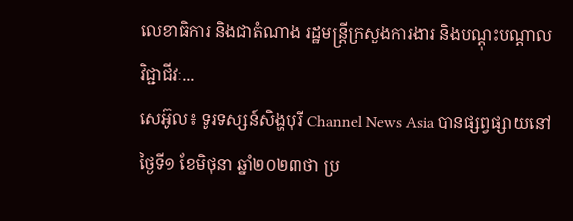លេខាធិការ និងជាតំណាង រដ្ឋមន្ត្រីក្រសួងការងារ និងបណ្ដុះបណ្ដាលវិជ្ជាជីវៈ...
សេអ៊ូល៖ ទូរទស្សន៍សិង្ហបុរី Channel News Asia បានផ្សព្វផ្សាយនៅថ្ងៃទី១ ខែមិថុនា ឆ្នាំ២០២៣ថា ប្រ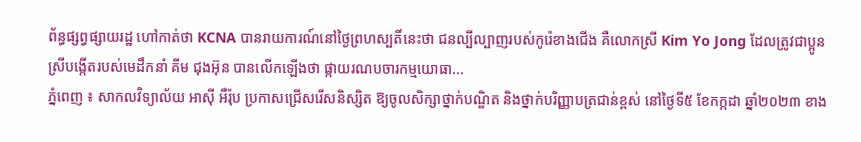ព័ន្ធផ្សព្វផ្សាយរដ្ឋ ហៅកាត់ថា KCNA បានរាយការណ៍នៅថ្ងៃព្រហស្បតិ៍នេះថា ជនល្បីល្បាញរបស់កូរ៉េខាងជើង គឺលោកស្រី Kim Yo Jong ដែលត្រូវជាប្អូនស្រីបង្កើតរបស់មេដឹកនាំ គីម ជុងអ៊ុន បានលើកឡើងថា ផ្កាយរណបចារកម្មយោធា...
ភ្នំពេញ ៖ សាកលវិទ្យាល័យ អាស៊ី អឺរ៉ុប ប្រកាសជ្រើសរើសនិស្សិត ឱ្យចូលសិក្សាថ្នាក់បណ្ឌិត និងថ្នាក់បរិញ្ញាបត្រជាន់ខ្ពស់ នៅថ្ងៃទី៥ ខែកក្កដា ឆ្នាំ២០២៣ ខាង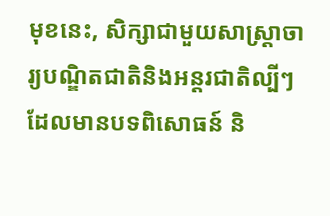មុខនេះ, សិក្សាជាមួយសាស្រ្តាចារ្យបណ្ឌិតជាតិនិងអន្តរជាតិល្បីៗ ដែលមានបទពិសោធន៍ និ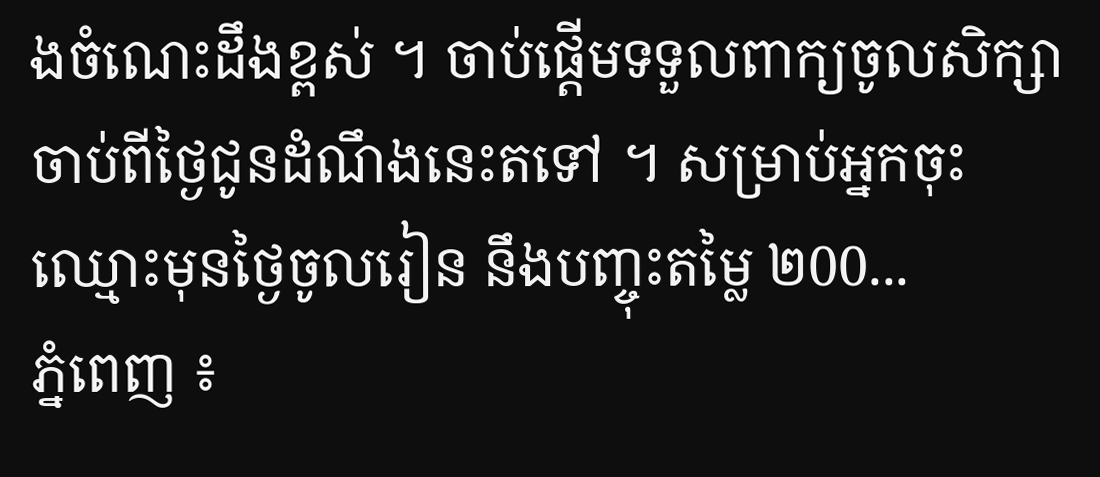ងចំណេះដឹងខ្ពស់ ។ ចាប់ផ្តើមទទួលពាក្យចូលសិក្សា ចាប់ពីថ្ងៃជូនដំណឹងនេះតទៅ ។ សម្រាប់អ្នកចុះឈ្មោះមុនថ្ងៃចូលរៀន នឹងបញ្ចុះតម្លៃ ២00...
ភ្នំពេញ ៖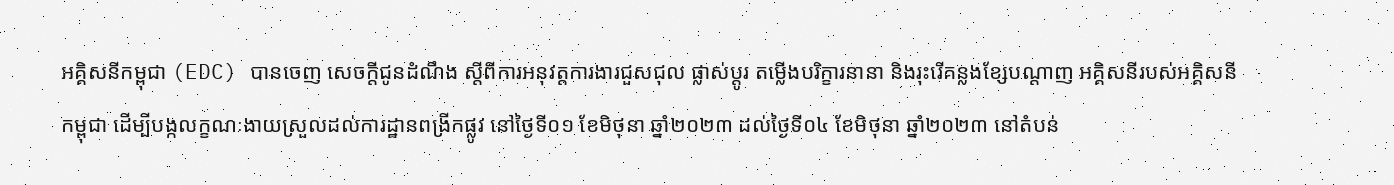អគ្គិសនីកម្ពុជា (EDC) បានចេញ សេចក្តីជូនដំណឹង ស្តីពីការអនុវត្តការងារជួសជុល ផ្លាស់ប្តូរ តម្លើងបរិក្ខារនានា និងរុះរើគន្លងខ្សែបណ្តាញ អគ្គិសនីរបស់អគ្គិសនីកម្ពុជា ដើម្បីបង្កលក្ខណៈងាយស្រួលដល់ការដ្ឋានពង្រីកផ្លូវ នៅថ្ងៃទី០១ ខែមិថុនា ឆ្នាំ២០២៣ ដល់ថ្ងៃទី០៤ ខែមិថុនា ឆ្នាំ២០២៣ នៅតំបន់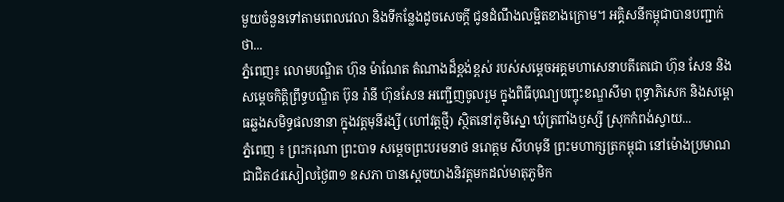មួយចំនួនទៅតាមពេលវេលា និងទីកន្លែងដូចសេចក្តី ជូនដំណឹងលម្អិតខាងក្រោម។ អគ្គិសនីកម្ពុជាបានបញ្ជាក់ថា...
ភ្នំពេញ៖ លោមបណ្ឌិត ហ៊ុន ម៉ាណែត តំណាងដ៏ខ្ពង់ខ្ពស់ របស់សម្តេចអគ្គមហាសេនាបតីតេជោ ហ៊ុន សែន និង សម្តេចកិត្តិព្រឹទ្ធបណ្ឌិត ប៊ុន រ៉ានី ហ៊ុនសែន អញ្ជើញចូលរួម ក្នុងពិធីបុណ្យបញ្ចុះខណ្ឌសីមា ពុទ្ធាភិសេក និងសម្ពោធឆ្លងសមិទ្ធផលនានា ក្នុងវត្តមុនីរង្សី (ហៅវត្តថ្មី) ស្ថិតនៅភូមិស្នោ ឃុំត្រពាំងឫស្សី ស្រុកកំពង់ស្វាយ...
ភ្នំពេញ ៖ ព្រះករុណា ព្រះបាទ សម្តេចព្រះបរមនាថ នរោត្តម សីហមុនី ព្រះមហាក្សត្រកម្ពុជា នៅម៉ោងប្រមាណជាជិត៤រសៀលថ្ងៃ៣១ ឧសភា បានស្តេចយាងនិវត្តមកដល់មាតុភូមិក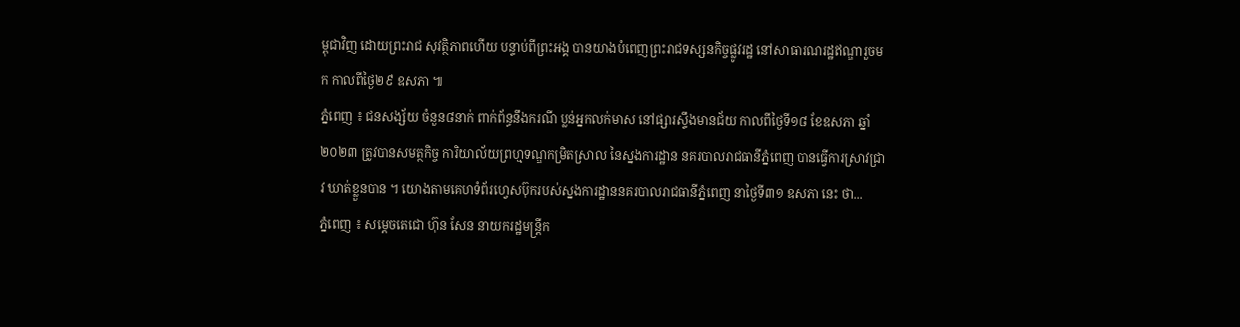ម្ពុជាវិញ ដោយព្រះរាជ សុវត្ថិភាពហើយ បន្ទាប់ពីព្រះអង្គ បានយាងបំពេញព្រះរាជទស្សនកិច្ចផ្លូវរដ្ឋ នៅសាធារណរដ្ឋឥណ្ឌារួចមក កាលពីថ្ងៃ២៩ ឧសភា ៕
ភ្នំពេញ ៖ ជនសង្ស័យ ចំនួន៨នាក់ ពាក់ព័ន្ធនឹងករណី ប្លន់អ្នកលក់មាស នៅផ្សារស្ទឹងមានជ័យ កាលពីថ្ងៃទី១៨ ខែឧសភា ឆ្នាំ២០២៣ ត្រូវបានសមត្ថកិច្ច ការិយាល័យព្រហ្មទណ្ឌកម្រិតស្រាល នៃស្នងការដ្ឋាន នគរបាលរាជធានីភ្នំពេញ បានធ្វើការស្រាវជ្រាវ ឃាត់ខ្លួនបាន ។ យោងតាមគេហទំព័រហ្វេសប៊ុករបស់ស្នងការដ្ឋាននគរបាលរាជធានីភ្នំពេញ នាថ្ងៃទី៣១ ឧសភា នេះ ថា...
ភ្នំពេញ ៖ សម្ដេចតេជោ ហ៊ុន សែន នាយករដ្ឋមន្រ្តីក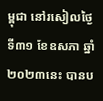ម្ពុជា នៅរសៀលថ្ងៃទី៣១ ខែឧសភា ឆ្នាំ២០២៣នេះ បានប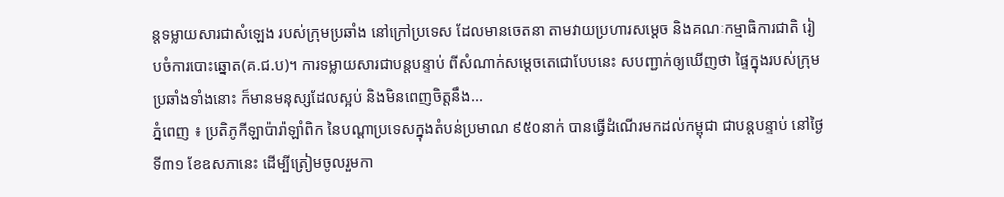ន្តទម្លាយសារជាសំឡេង របស់ក្រុមប្រឆាំង នៅក្រៅប្រទេស ដែលមានចេតនា តាមវាយប្រហារសម្ដេច និងគណៈកម្មាធិការជាតិ រៀបចំការបោះឆ្នោត(គ.ជ.ប)។ ការទម្លាយសារជាបន្តបន្ទាប់ ពីសំណាក់សម្ដេចតេជោបែបនេះ សបញ្ជាក់ឲ្យឃើញថា ផ្ទៃក្នុងរបស់ក្រុមប្រឆាំងទាំងនោះ ក៏មានមនុស្សដែលស្អប់ និងមិនពេញចិត្តនឹង...
ភ្នំពេញ ៖ ប្រតិភូកីឡាប៉ារ៉ាឡាំពិក នៃបណ្ដាប្រទេសក្នុងតំបន់ប្រមាណ ៩៥០នាក់ បានធ្វើដំណើរមកដល់កម្ពុជា ជាបន្ដបន្ទាប់ នៅថ្ងៃទី៣១ ខែឧសភានេះ ដើម្បីត្រៀមចូលរួមកា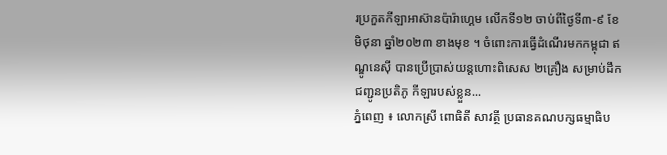រប្រកួតកីឡាអាស៊ានប៉ារ៉ាហ្គេម លើកទី១២ ចាប់ពីថ្ងៃទី៣-៩ ខែមិថុនា ឆ្នាំ២០២៣ ខាងមុខ ។ ចំពោះការធ្វើដំណើរមកកម្ពុជា ឥណ្ឌូនេស៊ី បានប្រើប្រាស់យន្ដហោះពិសេស ២គ្រឿង សម្រាប់ដឹកជញ្ជូនប្រតិភូ កីឡារបស់ខ្លួន...
ភ្នំពេញ ៖ លោកស្រី ពោធិតី សាវត្ថី ប្រធានគណបក្សធម្មាធិប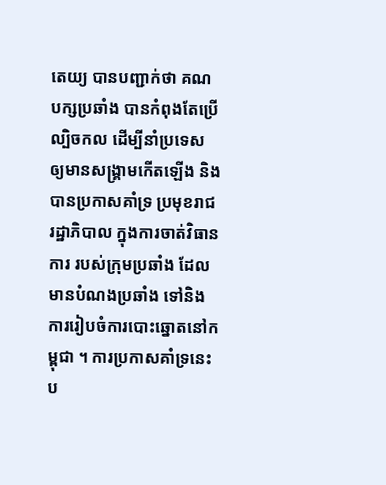តេយ្យ បានបញ្ជាក់ថា គណបក្សប្រឆាំង បានកំពុងតែប្រើល្បិចកល ដើម្បីនាំប្រទេស ឲ្យមានសង្គ្រាមកើតឡើង និងបានប្រកាសគាំទ្រ ប្រមុខរាជរដ្ឋាភិបាល ក្នុងការចាត់វិធានការ របស់ក្រុមប្រឆាំង ដែលមានបំណងប្រឆាំង ទៅនិងការរៀបចំការបោះឆ្នោតនៅកម្ពុជា ។ ការប្រកាសគាំទ្រនេះ ប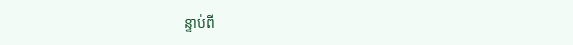ន្ទាប់ពី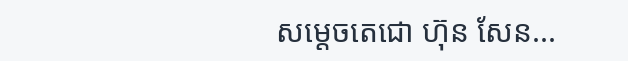សម្តេចតេជោ ហ៊ុន សែន...